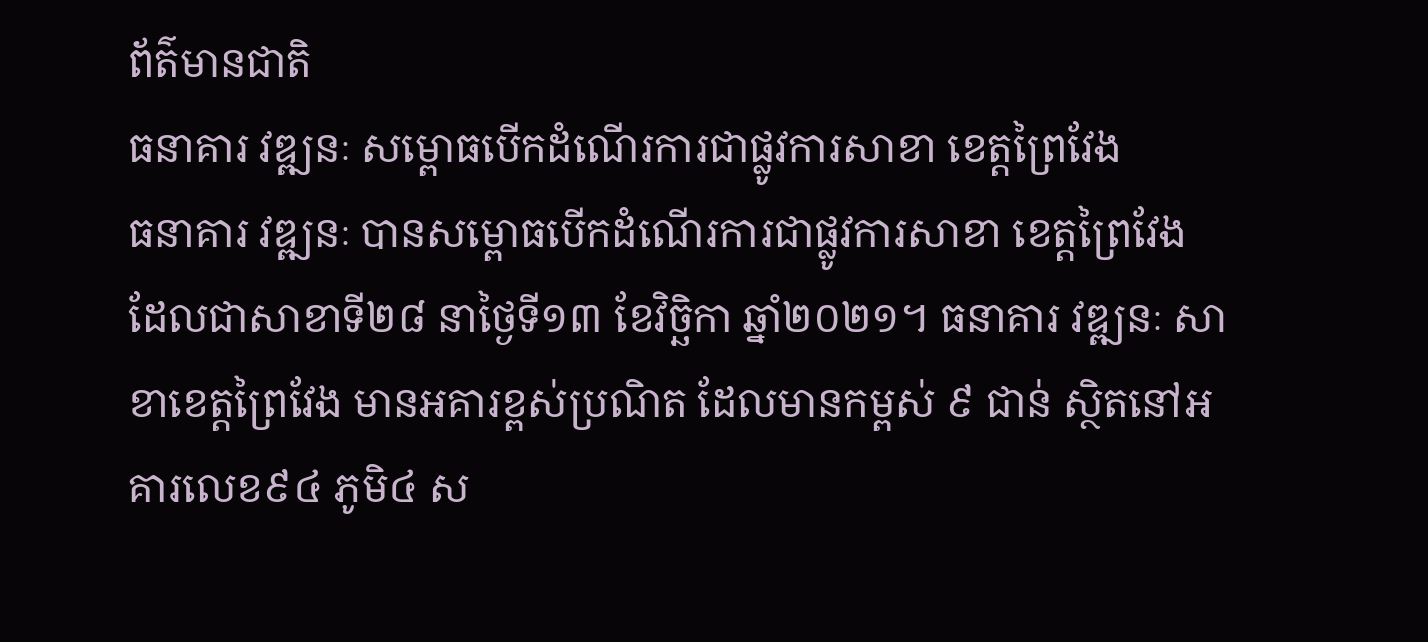ព័ត៌មានជាតិ
ធនាគារ វឌ្ឍនៈ សម្ពោធបើកដំណើរការជាផ្លូវការសាខា ខេត្តព្រៃវែង
ធនាគារ វឌ្ឍនៈ បានសម្ពោធបើកដំណើរការជាផ្លូវការសាខា ខេត្តព្រៃវែង ដែលជាសាខាទី២៨ នាថ្ងៃទី១៣ ខែវិច្ឆិកា ឆ្នាំ២០២១។ ធនាគារ វឌ្ឍនៈ សាខាខេត្តព្រៃវែង មានអគារខ្ពស់ប្រណិត ដែលមានកម្ពស់ ៩ ជាន់ ស្ថិតនៅអគារលេខ៩៤ ភូមិ៤ ស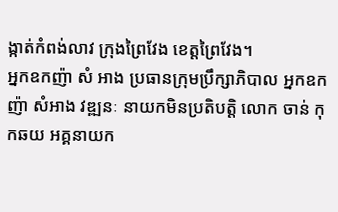ង្កាត់កំពង់លាវ ក្រុងព្រៃវែង ខេត្តព្រៃវែង។
អ្នកឧកញ៉ា សំ អាង ប្រធានក្រុមប្រឹក្សាភិបាល អ្នកឧកញ៉ា សំអាង វឌ្ឍនៈ នាយកមិនប្រតិបត្តិ លោក ចាន់ កុកឆយ អគ្គនាយក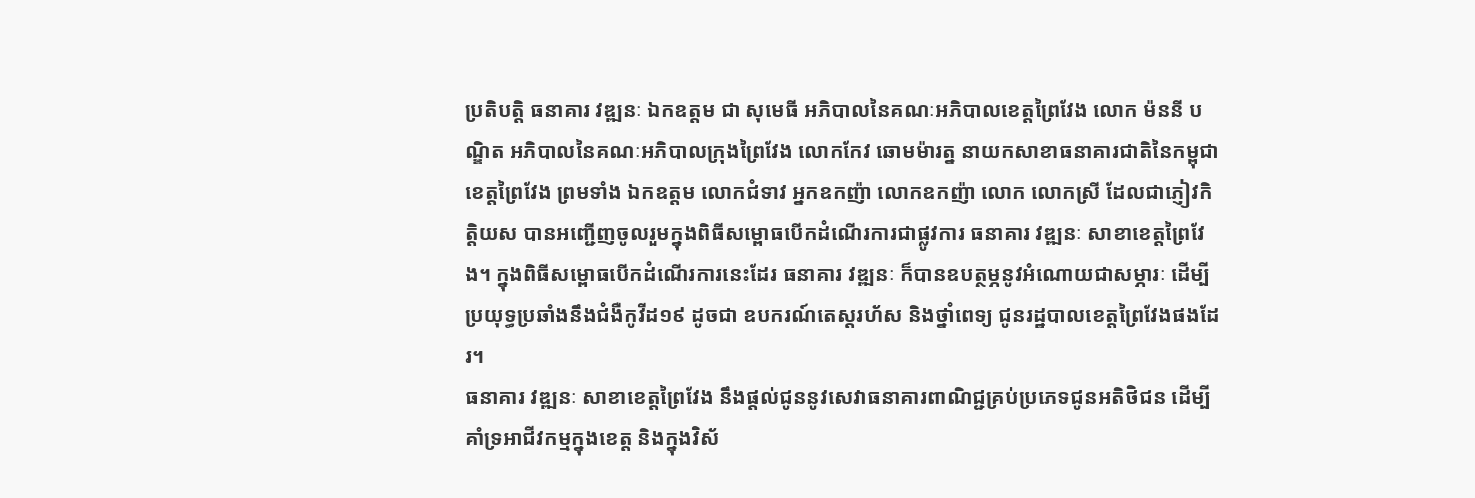ប្រតិបត្តិ ធនាគារ វឌ្ឍនៈ ឯកឧត្តម ជា សុមេធី អភិបាលនៃគណៈអភិបាលខេត្តព្រៃវែង លោក ម៉ននី បណ្ឌិត អភិបាលនៃគណៈអភិបាលក្រុងព្រៃវែង លោកកែវ ឆោមម៉ារត្ន នាយកសាខាធនាគារជាតិនៃកម្ពុជា ខេត្តព្រៃវែង ព្រមទាំង ឯកឧត្តម លោកជំទាវ អ្នកឧកញ៉ា លោកឧកញ៉ា លោក លោកស្រី ដែលជាភ្ញៀវកិត្តិយស បានអញ្ជើញចូលរួមក្នុងពិធីសម្ពោធបើកដំណើរការជាផ្លូវការ ធនាគារ វឌ្ឍនៈ សាខាខេត្តព្រៃវែង។ ក្នុងពិធីសម្ពោធបើកដំណើរការនេះដែរ ធនាគារ វឌ្ឍនៈ ក៏បានឧបត្ថម្ភនូវអំណោយជាសម្ភារៈ ដើម្បីប្រយុទ្ធប្រឆាំងនឹងជំងឺកូវីដ១៩ ដូចជា ឧបករណ៍តេស្តរហ័ស និងថ្នាំពេទ្យ ជូនរដ្ឋបាលខេត្តព្រៃវែងផងដែរ។
ធនាគារ វឌ្ឍនៈ សាខាខេត្តព្រៃវែង នឹងផ្តល់ជូននូវសេវាធនាគារពាណិជ្ជគ្រប់ប្រភេទជូនអតិថិជន ដើម្បីគាំទ្រអាជីវកម្មក្នុងខេត្ត និងក្នុងវិស័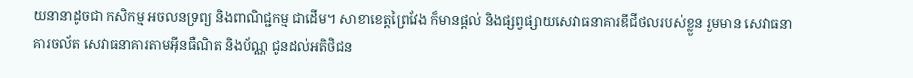យនានាដូចជា កសិកម្ម អចលនទ្រព្យ និងពាណិជ្ជកម្ម ជាដើម។ សាខាខេត្តព្រៃវែង ក៏មានផ្តល់ និងផ្សព្វផ្សាយសេវាធនាគារឌីជីថលរបស់ខ្លួន រួមមាន សេវាធនាគារចល័ត សេវាធនាគារតាមអ៊ីនធឺណិត និងប័ណ្ណ ជូនដល់អតិថិជន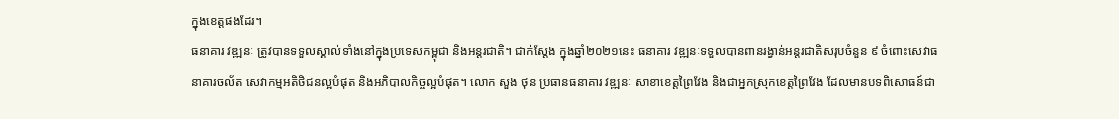ក្នុងខេត្តផងដែរ។
ធនាគារ វឌ្ឍនៈ ត្រូវបានទទួលស្គាល់ទាំងនៅក្នុងប្រទេសកម្ពុជា និងអន្តរជាតិ។ ជាក់ស្តែង ក្នុងឆ្នាំ២០២១នេះ ធនាគារ វឌ្ឍនៈទទួលបានពានរង្វាន់អន្តរជាតិសរុបចំនួន ៩ ចំពោះសេវាធនាគារចល័ត សេវាកម្មអតិថិជនល្អបំផុត និងអភិបាលកិច្ចល្អបំផុត។ លោក សួង ថុន ប្រធានធនាគារ វឌ្ឍនៈ សាខាខេត្តព្រៃវែង និងជាអ្នកស្រុកខេត្តព្រៃវែង ដែលមានបទពិសោធន៍ជា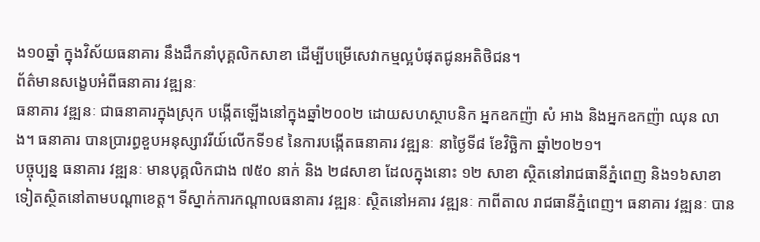ង១០ឆ្នាំ ក្នុងវិស័យធនាគារ នឹងដឹកនាំបុគ្គលិកសាខា ដើម្បីបម្រើសេវាកម្មល្អបំផុតជូនអតិថិជន។
ព័ត៌មានសង្ខេបអំពីធនាគារ វឌ្ឍនៈ
ធនាគារ វឌ្ឍនៈ ជាធនាគារក្នុងស្រុក បង្កើតឡើងនៅក្នុងឆ្នាំ២០០២ ដោយសហស្ថាបនិក អ្នកឧកញ៉ា សំ អាង និងអ្នកឧកញ៉ា ឈុន លាង។ ធនាគារ បានប្រារព្ធខួបអនុស្សាវរីយ៍លើកទី១៩ នៃការបង្កើតធនាគារ វឌ្ឍនៈ នាថ្ងៃទី៨ ខែវិច្ឆិកា ឆ្នាំ២០២១។
បច្ចុប្បន្ន ធនាគារ វឌ្ឍនៈ មានបុគ្គលិកជាង ៧៥០ នាក់ និង ២៨សាខា ដែលក្នុងនោះ ១២ សាខា ស្ថិតនៅរាជធានីភ្នំពេញ និង១៦សាខាទៀតស្ថិតនៅតាមបណ្តាខេត្ត។ ទីស្នាក់ការកណ្តាលធនាគារ វឌ្ឍនៈ ស្ថិតនៅអគារ វឌ្ឍនៈ កាពីតាល រាជធានីភ្នំពេញ។ ធនាគារ វឌ្ឍនៈ បាន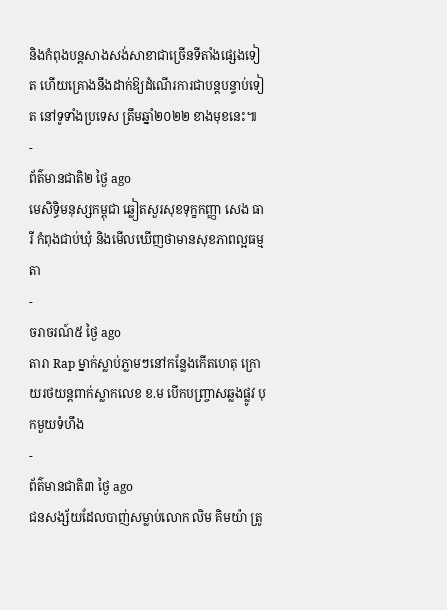និងកំពុងបន្តសាងសង់សាខាជាច្រើនទីតាំងផ្សេងទៀត ហើយគ្រោងនឹងដាក់ឱ្យដំណើរការជាបន្តបន្ទាប់ទៀត នៅទូទាំងប្រទេស ត្រឹមឆ្នាំ២០២២ ខាងមុខនេះ៕
-
ព័ត៌មានជាតិ២ ថ្ងៃ ago
មេសិទ្ធិមនុស្សកម្ពុជា ឆ្លៀតសួរសុខទុក្ខកញ្ញា សេង ធារី កំពុងជាប់ឃុំ និងមើលឃើញថាមានសុខភាពល្អធម្មតា
-
ចរាចរណ៍៥ ថ្ងៃ ago
តារា Rap ម្នាក់ស្លាប់ភ្លាមៗនៅកន្លែងកើតហេតុ ក្រោយរថយន្ដពាក់ស្លាកលេខ ខ.ម បើកបញ្ច្រាសឆ្លងផ្លូវ បុកមួយទំហឹង
-
ព័ត៌មានជាតិ៣ ថ្ងៃ ago
ជនសង្ស័យដែលបាញ់សម្លាប់លោក លិម គិមយ៉ា ត្រូ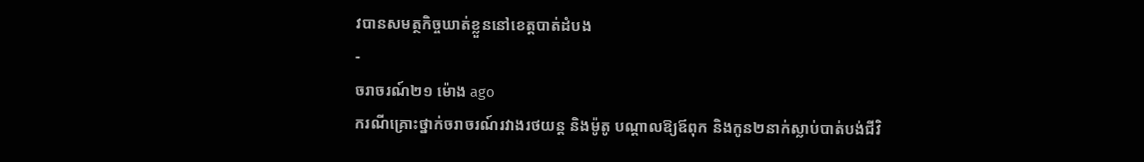វបានសមត្ថកិច្ចឃាត់ខ្លួននៅខេត្តបាត់ដំបង
-
ចរាចរណ៍២១ ម៉ោង ago
ករណីគ្រោះថ្នាក់ចរាចរណ៍រវាងរថយន្ត និងម៉ូតូ បណ្ដាលឱ្យឪពុក និងកូន២នាក់ស្លាប់បាត់បង់ជីវិ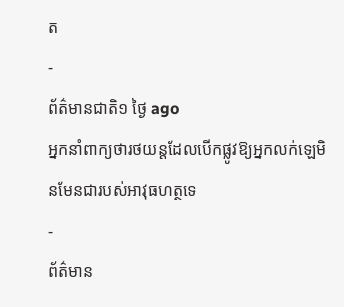ត
-
ព័ត៌មានជាតិ១ ថ្ងៃ ago
អ្នកនាំពាក្យថារថយន្តដែលបើកផ្លូវឱ្យអ្នកលក់ឡេមិនមែនជារបស់អាវុធហត្ថទេ
-
ព័ត៌មាន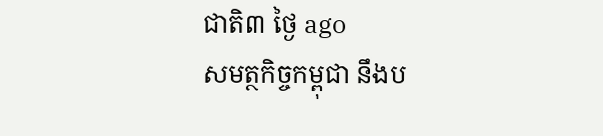ជាតិ៣ ថ្ងៃ ago
សមត្ថកិច្ចកម្ពុជា នឹងប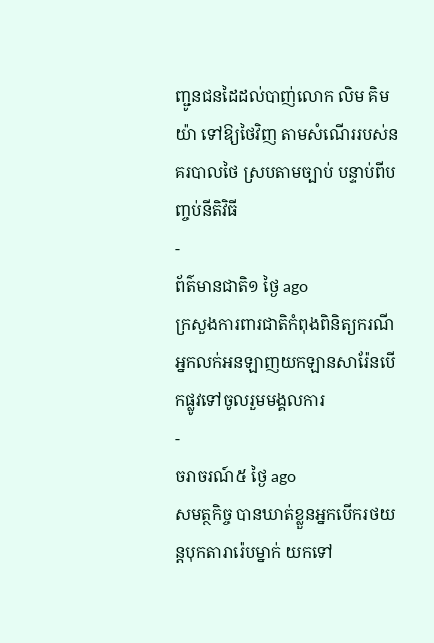ញ្ជូនជនដៃដល់បាញ់លោក លិម គិមយ៉ា ទៅឱ្យថៃវិញ តាមសំណើររបស់នគរបាលថៃ ស្របតាមច្បាប់ បន្ទាប់ពីបញ្ចប់នីតិវិធី
-
ព័ត៌មានជាតិ១ ថ្ងៃ ago
ក្រសួងការពារជាតិកំពុងពិនិត្យករណីអ្នកលក់អនឡាញយកឡានសារ៉ែនបើកផ្លូវទៅចូលរួមមង្គលការ
-
ចរាចរណ៍៥ ថ្ងៃ ago
សមត្ថកិច្ច បានឃាត់ខ្លួនអ្នកបើករថយន្តបុកតារារ៉េបម្នាក់ យកទៅ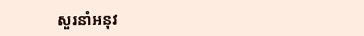សួរនាំអនុវ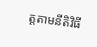ត្តតាមនីតិវិធី